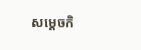សម្តេចកិ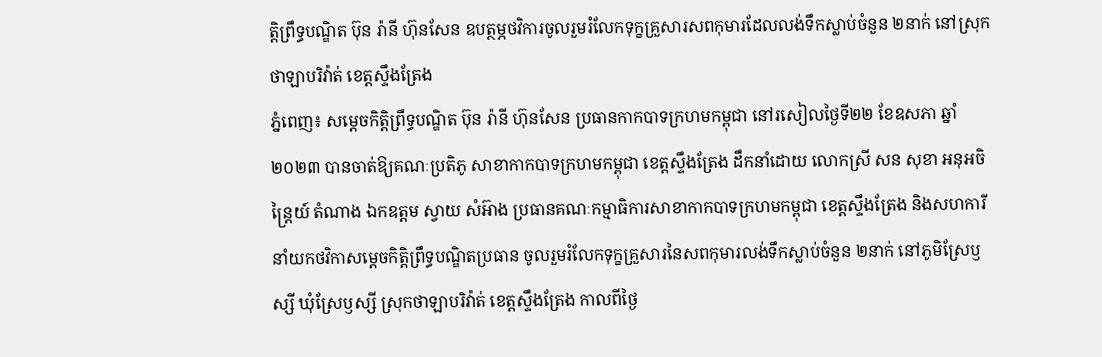ត្តិព្រឹទ្ធបណ្ឌិត ប៊ុន រ៉ានី ហ៊ុនសែន ឧបត្ថម្ភថវិការចូលរួមរំលែកទុក្ខគ្រួសារសពកុមារដែលលង់ទឹកស្លាប់ចំនួន ២នាក់ នៅស្រុកថាឡាបរិវ៉ាត់ ខេត្តស្ទឹងត្រែង
ភ្នំពេញ៖ សម្តេចកិត្តិព្រឹទ្ធបណ្ឌិត ប៊ុន រ៉ានី ហ៊ុនសែន ប្រធានកាកបាទក្រហមកម្ពុជា នៅរសៀលថ្ងៃទី២២ ខែឧសភា ឆ្នាំ២០២៣ បានចាត់ឱ្យគណៈប្រតិភូ សាខាកាកបាទក្រហមកម្ពុជា ខេត្តស្ទឹងត្រែង ដឹកនាំដោយ លោកស្រី សន សុខា អនុអចិន្ត្រៃយ៍ តំណាង ឯកឧត្តម ស្វាយ សំអ៊ាង ប្រធានគណៈកម្មាធិការសាខាកាកបាទក្រហមកម្ពុជា ខេត្តស្ទឹងត្រែង និងសហការី នាំយកថវិកាសម្តេចកិត្តិព្រឹទ្ធបណ្ឌិតប្រធាន ចូលរួមរំលែកទុក្ខគ្រួសារនៃសពកុមារលង់ទឹកស្លាប់ចំនួន ២នាក់ នៅភូមិស្រែឫស្សី ឃុំស្រែឫស្សី ស្រុកថាឡាបរិវ៉ាត់ ខេត្តស្ទឹងត្រែង កាលពីថ្ងៃ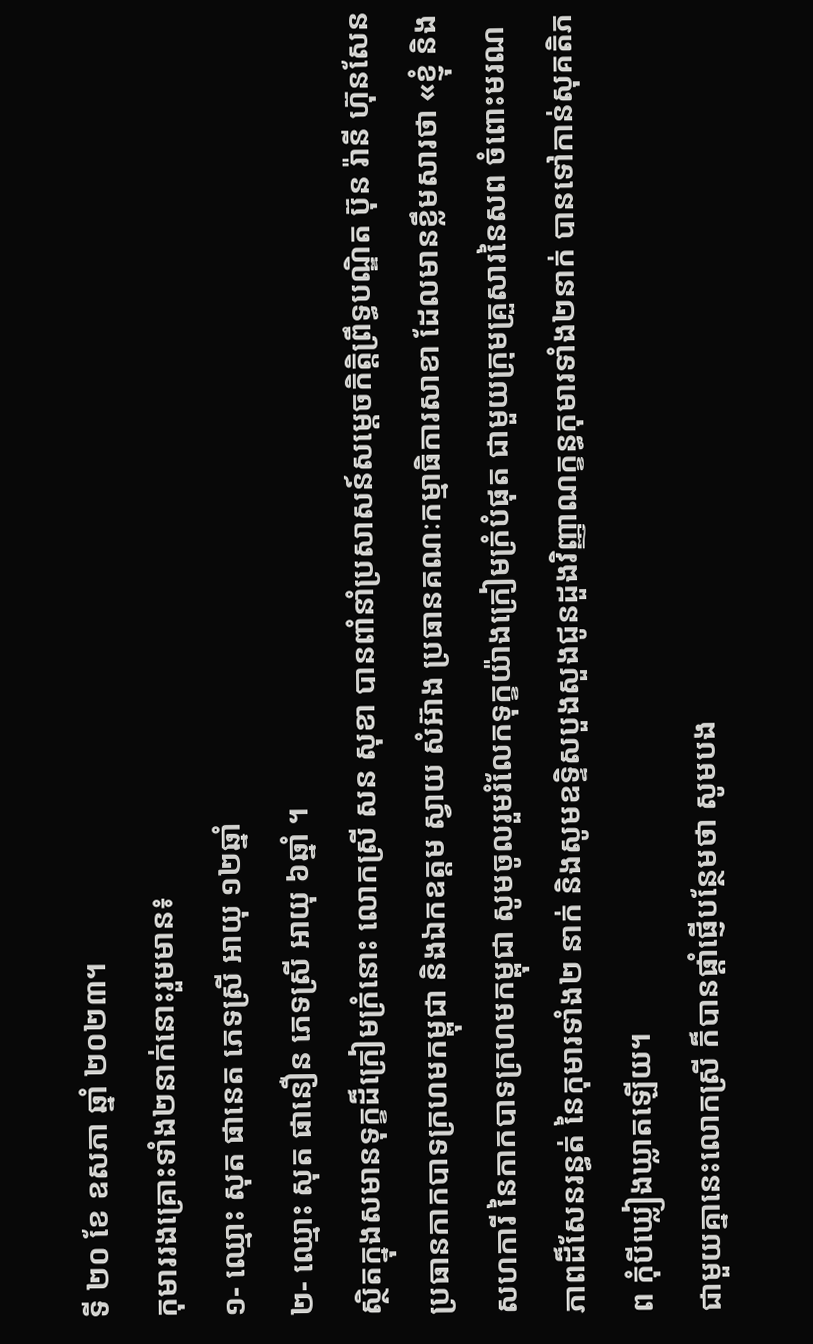ទី ២០ ខែ ឧសភា ឆ្នាំ ២០២៣។
កុមាររងគ្រោះទាំង២នាក់នោះរួមមាន៖
១- ឈ្មោះ សុត ផានេត ភេទស្រី អាយុ ១២ឆ្នាំ
២- ឈ្មោះ សុត ផានឿន ភេទស្រី អាយុ ៦ឆ្នាំ ។
ស្ថិតក្នុងសមានទុក្ខដ៏ក្រៀមក្រំនោះ លោកស្រី សន សុខា បានពាំនាំប្រសាសន៍សម្តេចកិត្តិព្រឹទ្ធបណ្ឌិត ប៊ុន រ៉ានី ហ៊ុនសែន ប្រធានកាកបាទក្រហមកម្ពុជា និងឯកឧត្តម ស្វាយ សំអ៊ាង ប្រធានគណៈកម្មាធិការសាខា ដែលមានខ្លឹមសារថា «ខ្ញុំ និងសហការី នៃកាកបាទក្រហមកម្ពុជា សូមចូលរួមរំលែកទុក្ខយ៉ាងក្រៀមក្រំបំផុត ជាមួយក្រុមគ្រួសារនៃសព ចំពោះមរណភាពដ៏សែនរន្ធត់ នៃកុមារទាំង២ នាក់ និងសូមឧទ្ទិសបួងសួងជូនដួងវិញ្ញាណក្ខន្ធកុមារទាំង២នាក់ បានទៅកាន់សុគតិភព កុំបីឃ្លៀងឃ្លាតឡើយ។
ជាមួយគ្នានេះលោកស្រី ក៏បានផ្តាំផ្ញើបន្ថែមថា សូមបង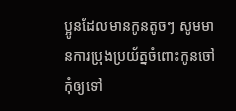ប្អូនដែលមានកូនតូចៗ សូមមានការប្រុងប្រយ័ត្នចំពោះកូនចៅ កុំឲ្យទៅ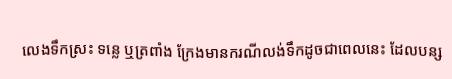លេងទឹកស្រះ ទន្លេ ឬត្រពាំង ក្រែងមានករណីលង់ទឹកដូចជាពេលនេះ ដែលបន្ស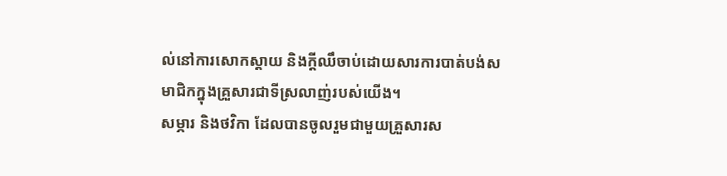ល់នៅការសោកស្តាយ និងក្តីឈឹចាប់ដោយសារការបាត់បង់សមាជិកក្នុងគ្រួសារជាទីស្រលាញ់របស់យើង។
សម្ភារ និងថវិកា ដែលបានចូលរួមជាមួយគ្រួសារស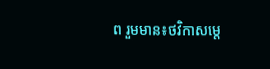ព រួមមាន៖ថវិកាសម្តេ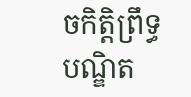ចកិត្តិព្រឹទ្ធបណ្ឌិត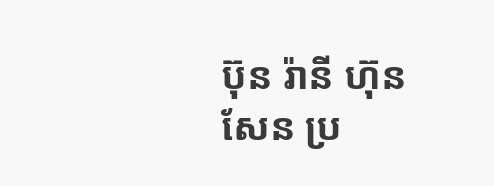ប៊ុន រ៉ានី ហ៊ុនសែន ប្រ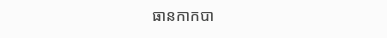ធានកាកបា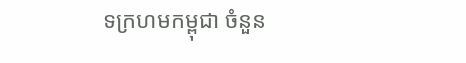ទក្រហមកម្ពុជា ចំនួន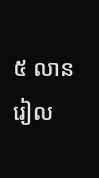៥ លានរៀល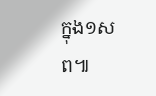ក្នុង១សព៕